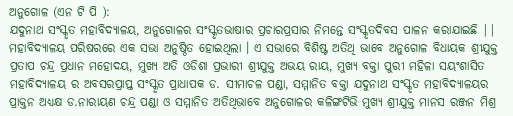ଅନୁଗୋଳ (ଏନ ଟି ପି ):
ଯଦୁନାଥ ସଂସ୍କୃତ ମହାବିଦ୍ୟାଳୟ, ଅନୁଗୋଳର ସଂସ୍କୃତଭାଷାର ପ୍ରଚାରପ୍ରସାର ନିମନ୍ତେ ସଂସ୍କୃତଦିବସ ପାଳନ କରାଯାଇଛି || ମହାବିଦ୍ୟାଳୟ ପରିଷରରେ ଏକ ସଭା ଅନୁଷ୍ଠିତ ହୋଇଥିଲା । ଏ ସଭାରେ ବିଶିଷ୍ଟ ଅତିଥି ଭାବେ ଅନୁଗୋଳ ବିଧାୟକ ଶ୍ରୀଯୁକ୍ତ ପ୍ରତାପ ଚନ୍ଦ୍ର ପ୍ରଧାନ ମହୋଦୟ, ମୁଖ୍ୟ ଅତି ଓଡିଶା ପ୍ରଭାରୀ ଶ୍ରୀଯୁକ୍ତ ଅଭୟ ରାୟ, ମୁଖ୍ୟ ବକ୍ତା ପୁରୀ ମହିଳା ସୟଂଶାସିତ ମହାବିଦ୍ୟାଳୟ ର ଅବସରପ୍ରାପ୍ତ ସଂସ୍କୃତ ପ୍ରାଧାପକ ଡ. ସୀମାଚଳ ପଣ୍ଡା, ସମ୍ମାନିତ ବକ୍ତା ଯଦୁନାଥ ସଂସ୍କୃତ ମହାବିଦ୍ୟାଳୟର ପ୍ରାକ୍ତନ ଅଧ୍ୟକ୍ଷ ଡ.ନାରାୟଣ ଚନ୍ଦ୍ର ପଣ୍ଡା ଓ ସମ୍ମାନିତ ଅତିଥିଭାବେ ଅନୁଗୋଳର କଳିଙ୍ଗଟିଭି ମୁଖ୍ୟ ଶ୍ରୀଯୁକ୍ତ ମାନସ ରଞ୍ଜନ ମିଶ୍ର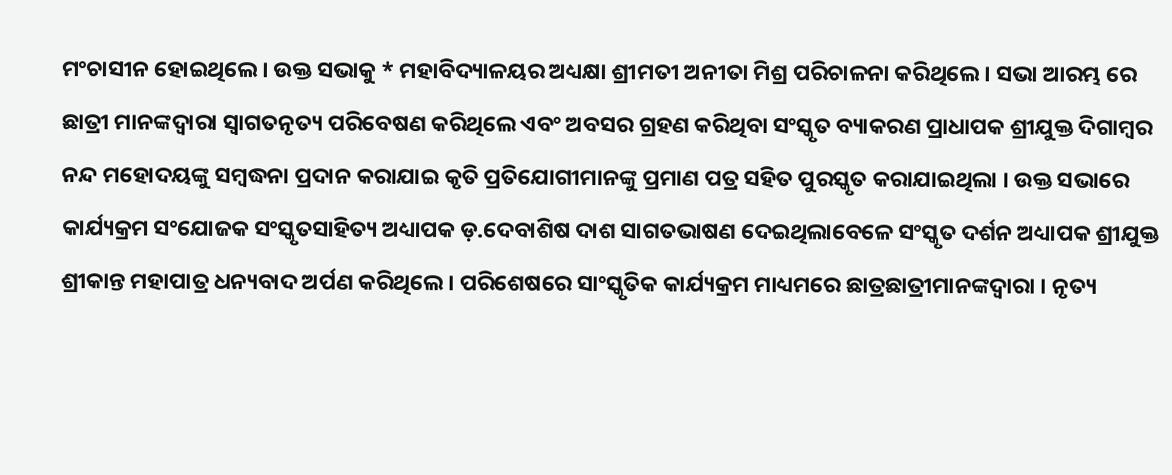ମଂଚାସୀନ ହୋଇଥିଲେ । ଉକ୍ତ ସଭାକୁ * ମହାବିଦ୍ୟାଳୟର ଅଧ୍ୟକ୍ଷା ଶ୍ରୀମତୀ ଅନୀତା ମିଶ୍ର ପରିଚାଳନା କରିଥିଲେ । ସଭା ଆରମ୍ଭ ରେ ଛାତ୍ରୀ ମାନଙ୍କଦ୍ୱାରା ସ୍ୱାଗତନୃତ୍ୟ ପରିବେଷଣ କରିଥିଲେ ଏବଂ ଅବସର ଗ୍ରହଣ କରିଥିବା ସଂସ୍କୃତ ବ୍ୟାକରଣ ପ୍ରାଧାପକ ଶ୍ରୀଯୁକ୍ତ ଦିଗାମ୍ବର ନନ୍ଦ ମହୋଦୟଙ୍କୁ ସମ୍ବଦ୍ଧନା ପ୍ରଦାନ କରାଯାଇ କୃତି ପ୍ରତିଯୋଗୀମାନଙ୍କୁ ପ୍ରମାଣ ପତ୍ର ସହିତ ପୁରସ୍କୃତ କରାଯାଇଥିଲା । ଉକ୍ତ ସଭାରେ କାର୍ଯ୍ୟକ୍ରମ ସଂଯୋଜକ ସଂସ୍କୃତସାହିତ୍ୟ ଅଧ୍ୟାପକ ଡ଼.ଦେବାଶିଷ ଦାଶ ସାଗତଭାଷଣ ଦେଇଥିଲାବେଳେ ସଂସ୍କୃତ ଦର୍ଶନ ଅଧ୍ୟାପକ ଶ୍ରୀଯୁକ୍ତ ଶ୍ରୀକାନ୍ତ ମହାପାତ୍ର ଧନ୍ୟବାଦ ଅର୍ପଣ କରିଥିଲେ । ପରିଶେଷରେ ସାଂସ୍କୃତିକ କାର୍ଯ୍ୟକ୍ରମ ମାଧ୍ୟମରେ ଛାତ୍ରଛାତ୍ରୀମାନଙ୍କଦ୍ୱାରା । ନୃତ୍ୟ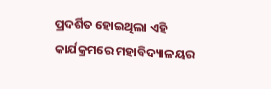ପ୍ରଦର୍ଶିତ ହୋଇଥିଲା ଏହି କାର୍ଯକ୍ରମରେ ମହାବିଦ୍ୟାଳୟର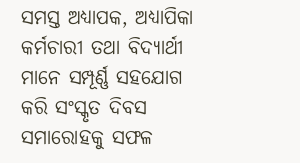ସମସ୍ତ ଅଧ୍ୟାପକ, ଅଧ୍ୟାପିକା କର୍ମଚାରୀ ତଥା ବିଦ୍ୟାର୍ଥୀ ମାନେ ସମ୍ପୂର୍ଣ୍ଣ ସହଯୋଗ କରି ସଂସ୍କୃତ ଦିବସ ସମାରୋହକୁ ସଫଳ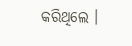କରିଥିଲେ ।